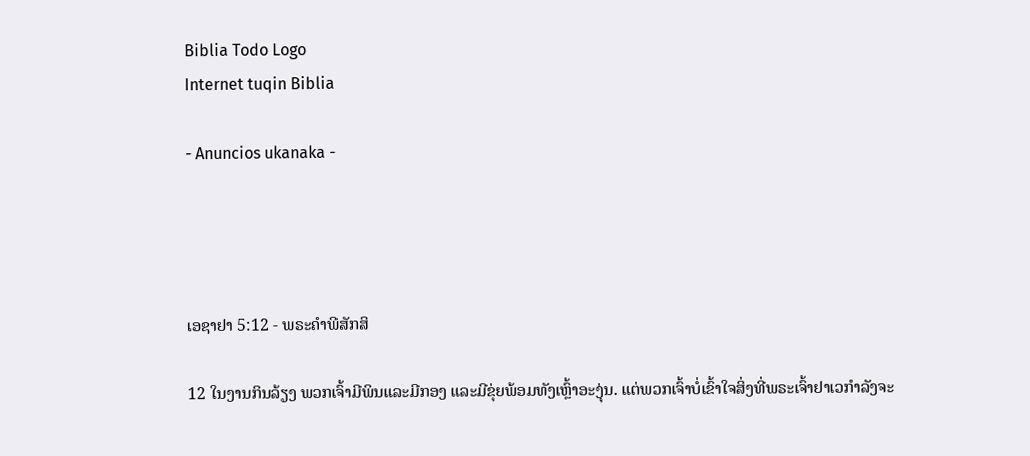Biblia Todo Logo
Internet tuqin Biblia

- Anuncios ukanaka -




ເອຊາຢາ 5:12 - ພຣະຄຳພີສັກສິ

12 ໃນງານກິນລ້ຽງ ພວກເຈົ້າມີພິນແລະມີກອງ ແລະມີຂຸ່ຍພ້ອມທັງເຫຼົ້າອະງຸ່ນ. ແຕ່ພວກເຈົ້າບໍ່ເຂົ້າໃຈສິ່ງທີ່ພຣະເຈົ້າຢາເວກຳລັງຈະ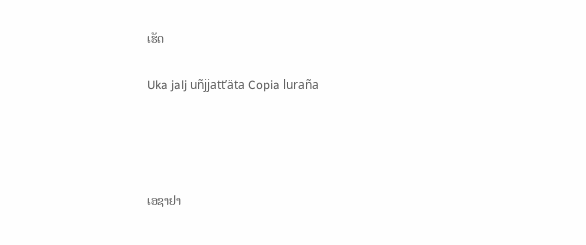ເຮັດ

Uka jalj uñjjattʼäta Copia luraña




ເອຊາຢາ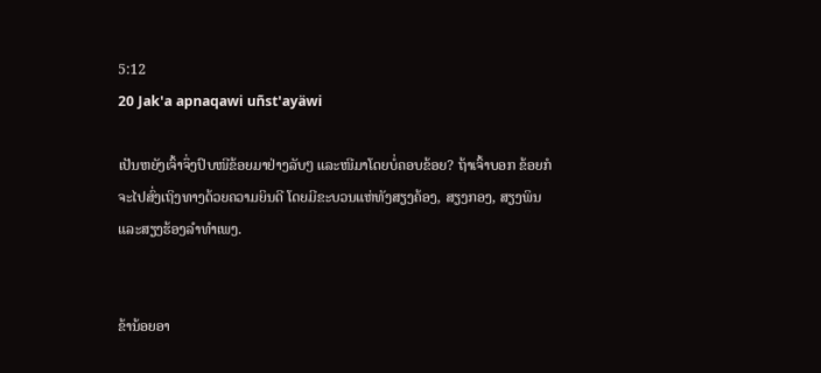5:12
20 Jak'a apnaqawi uñst'ayäwi

ເປັນຫຍັງເຈົ້າຈຶ່ງປົບໜີຂ້ອຍມາຢ່າງລັບໆ ແລະໜີມາໂດຍບໍ່ຄອບຂ້ອຍ? ຖ້າເຈົ້າບອກ ຂ້ອຍກໍຈະໄປສົ່ງເຖິງທາງດ້ວຍຄວາມຍິນດີ ໂດຍມີຂະບວນແຫ່ທັງສຽງຄ້ອງ, ສຽງກອງ, ສຽງພິນ ແລະສຽງຮ້ອງລຳທຳເພງ.


ຂ້ານ້ອຍອາ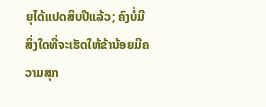ຍຸໄດ້ແປດສິບປີແລ້ວ; ຄົງບໍ່ມີສິ່ງໃດທີ່ຈະເຮັດໃຫ້ຂ້ານ້ອຍມີຄວາມສຸກ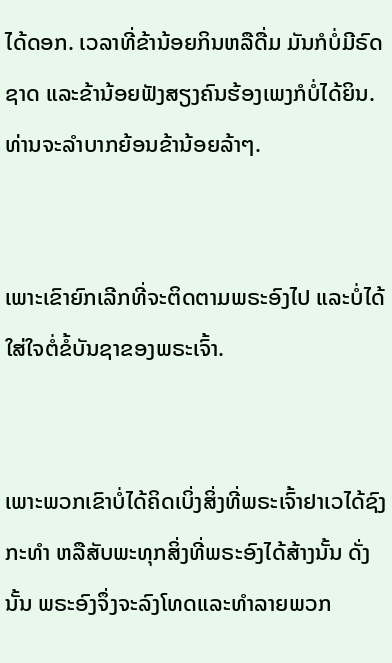ໄດ້ດອກ. ເວລາທີ່ຂ້ານ້ອຍກິນຫລືດື່ມ ມັນກໍບໍ່ມີຣົດຊາດ ແລະຂ້ານ້ອຍຟັງສຽງຄົນຮ້ອງເພງກໍບໍ່ໄດ້ຍິນ. ທ່ານຈະລຳບາກຍ້ອນຂ້ານ້ອຍລ້າໆ.


ເພາະເຂົາຍົກເລີກທີ່ຈະຕິດຕາມພຣະອົງໄປ ແລະບໍ່ໄດ້ໃສ່ໃຈຕໍ່ຂໍ້ບັນຊາຂອງພຣະເຈົ້າ.


ເພາະພວກເຂົາບໍ່ໄດ້ຄິດເບິ່ງສິ່ງທີ່ພຣະເຈົ້າຢາເວໄດ້ຊົງກະທຳ ຫລືສັບພະທຸກສິ່ງທີ່ພຣະອົງໄດ້ສ້າງນັ້ນ ດັ່ງນັ້ນ ພຣະອົງຈຶ່ງຈະລົງໂທດແລະທຳລາຍພວກ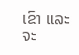ເຂົາ ແລະຈະ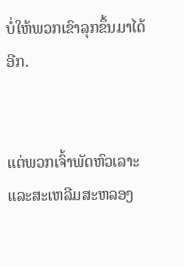ບໍ່ໃຫ້ພວກເຂົາລຸກຂຶ້ນມາໄດ້ອີກ.


ແຕ່ພວກເຈົ້າພັດຫົວເລາະ ແລະສະເຫລີມສະຫລອງ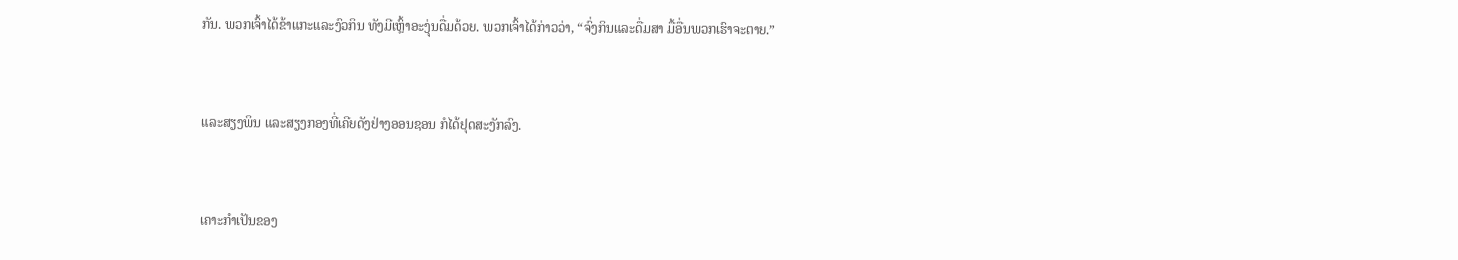ກັນ. ພວກເຈົ້າໄດ້ຂ້າແກະແລະງົວກິນ ທັງມີເຫຼົ້າອະງຸ່ນດື່ມດ້ວຍ. ພວກເຈົ້າໄດ້ກ່າວວ່າ, “ຈົ່ງກິນແລະດື່ມສາ ມື້ອື່ນພວກເຮົາຈະຕາຍ.”


ແລະສຽງພິນ ແລະສຽງກອງທີ່ເຄີຍດັງຢ່າງອອນຊອນ ກໍໄດ້ຢຸດສະງັກລົງ.


ເຄາະກຳເປັນຂອງ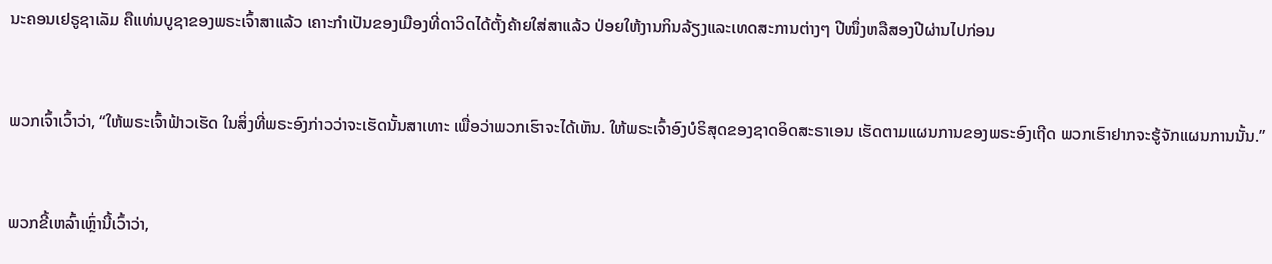ນະຄອນເຢຣູຊາເລັມ ຄືແທ່ນບູຊາຂອງພຣະເຈົ້າສາແລ້ວ ເຄາະກຳເປັນຂອງເມືອງທີ່ດາວິດໄດ້ຕັ້ງຄ້າຍໃສ່ສາແລ້ວ ປ່ອຍໃຫ້ງານກິນລ້ຽງແລະເທດສະການຕ່າງໆ ປີໜຶ່ງຫລືສອງປີຜ່ານໄປກ່ອນ


ພວກເຈົ້າເວົ້າວ່າ, “ໃຫ້ພຣະເຈົ້າຟ້າວເຮັດ ໃນສິ່ງທີ່ພຣະອົງກ່າວວ່າຈະເຮັດນັ້ນສາເທາະ ເພື່ອວ່າພວກເຮົາຈະໄດ້ເຫັນ. ໃຫ້ພຣະເຈົ້າອົງບໍຣິສຸດຂອງຊາດອິດສະຣາເອນ ເຮັດຕາມແຜນການຂອງພຣະອົງເຖີດ ພວກເຮົາຢາກຈະຮູ້ຈັກແຜນການນັ້ນ.”


ພວກຂີ້ເຫລົ້າເຫຼົ່ານີ້ເວົ້າວ່າ,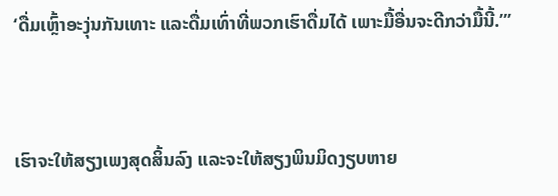‘ດື່ມເຫຼົ້າອະງຸ່ນກັນເທາະ ແລະດື່ມເທົ່າທີ່ພວກເຮົາດື່ມໄດ້ ເພາະມື້ອື່ນຈະດີກວ່າມື້ນີ້.”’


ເຮົາຈະໃຫ້ສຽງເພງສຸດສິ້ນລົງ ແລະຈະໃຫ້ສຽງພິນມິດງຽບຫາຍ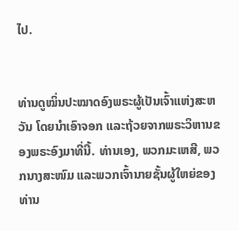ໄປ.


ທ່ານດູໝິ່ນປະໝາດອົງພຣະຜູ້ເປັນເຈົ້າແຫ່ງສະຫວັນ ໂດຍນຳເອົາຈອກ ແລະຖ້ວຍຈາກພຣະວິຫານຂອງພຣະອົງມາທີ່ນີ້. ທ່ານເອງ, ພວກມະເຫສີ, ພວກນາງສະໜົມ ແລະພວກເຈົ້ານາຍຊັ້ນຜູ້ໃຫຍ່ຂອງທ່ານ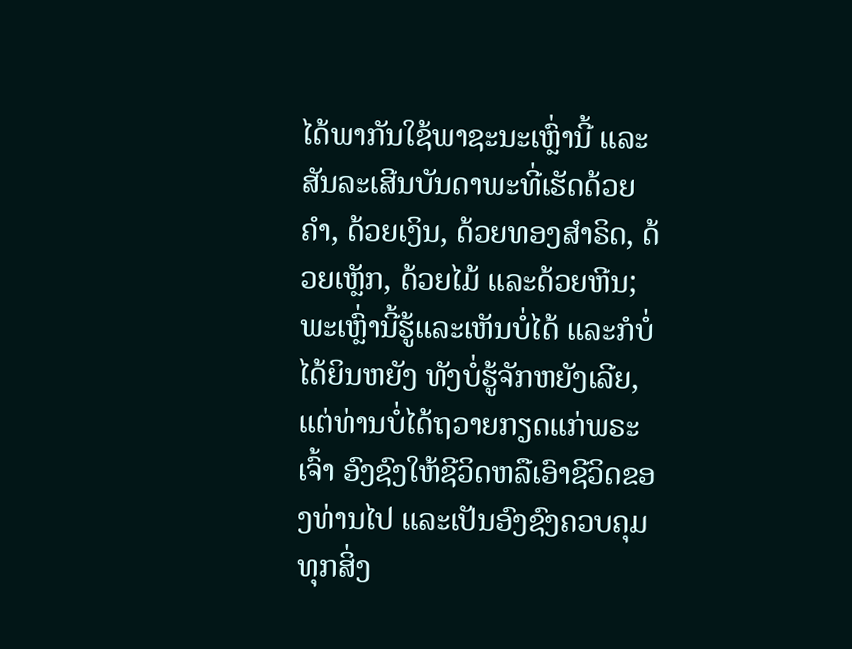ໄດ້ພາກັນໃຊ້ພາຊະນະເຫຼົ່ານີ້ ແລະສັນລະເສີນບັນດາພະທີ່ເຮັດດ້ວຍຄຳ, ດ້ວຍເງິນ, ດ້ວຍທອງສຳຣິດ, ດ້ວຍເຫຼັກ, ດ້ວຍໄມ້ ແລະດ້ວຍຫີນ; ພະເຫຼົ່ານີ້ຮູ້ແລະເຫັນບໍ່ໄດ້ ແລະກໍບໍ່ໄດ້ຍິນຫຍັງ ທັງບໍ່ຮູ້ຈັກຫຍັງເລີຍ, ແຕ່ທ່ານບໍ່ໄດ້ຖວາຍກຽດແກ່ພຣະເຈົ້າ ອົງຊົງໃຫ້ຊີວິດຫລືເອົາຊີວິດຂອງທ່ານໄປ ແລະເປັນອົງຊົງຄວບຄຸມທຸກສິ່ງ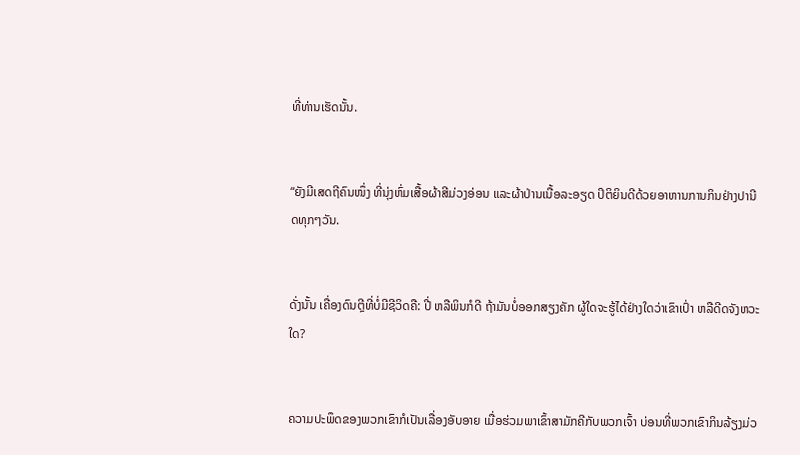ທີ່ທ່ານເຮັດນັ້ນ.


“ຍັງມີເສດຖີຄົນໜຶ່ງ ທີ່ນຸ່ງຫົ່ມເສື້ອຜ້າສີມ່ວງອ່ອນ ແລະຜ້າປ່ານເນື້ອລະອຽດ ປິຕິຍິນດີດ້ວຍອາຫານການກິນຢ່າງປານີດທຸກໆວັນ.


ດັ່ງນັ້ນ ເຄື່ອງດົນຕຼີທີ່ບໍ່ມີຊີວິດຄື: ປີ່ ຫລືພິນກໍດີ ຖ້າມັນບໍ່ອອກສຽງຄັກ ຜູ້ໃດຈະຮູ້ໄດ້ຢ່າງໃດວ່າເຂົາເປົ່າ ຫລືດີດຈັງຫວະໃດ?


ຄວາມປະພຶດຂອງພວກເຂົາກໍເປັນເລື່ອງອັບອາຍ ເມື່ອຮ່ວມພາເຂົ້າສາມັກຄີກັບພວກເຈົ້າ ບ່ອນທີ່ພວກເຂົາກິນລ້ຽງມ່ວ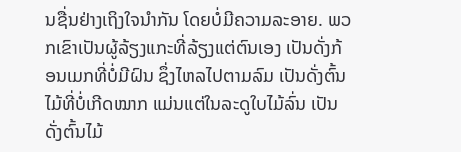ນຊື່ນຢ່າງເຖິງໃຈນຳກັນ ໂດຍບໍ່ມີຄວາມລະອາຍ. ພວກເຂົາເປັນຜູ້ລ້ຽງແກະທີ່ລ້ຽງແຕ່ຕົນເອງ ເປັນດັ່ງກ້ອນເມກທີ່ບໍ່ມີຝົນ ຊຶ່ງໄຫລໄປຕາມລົມ ເປັນດັ່ງຕົ້ນໄມ້ທີ່ບໍ່ເກີດໝາກ ແມ່ນແຕ່ໃນລະດູໃບໄມ້ລົ່ນ ເປັນດັ່ງຕົ້ນໄມ້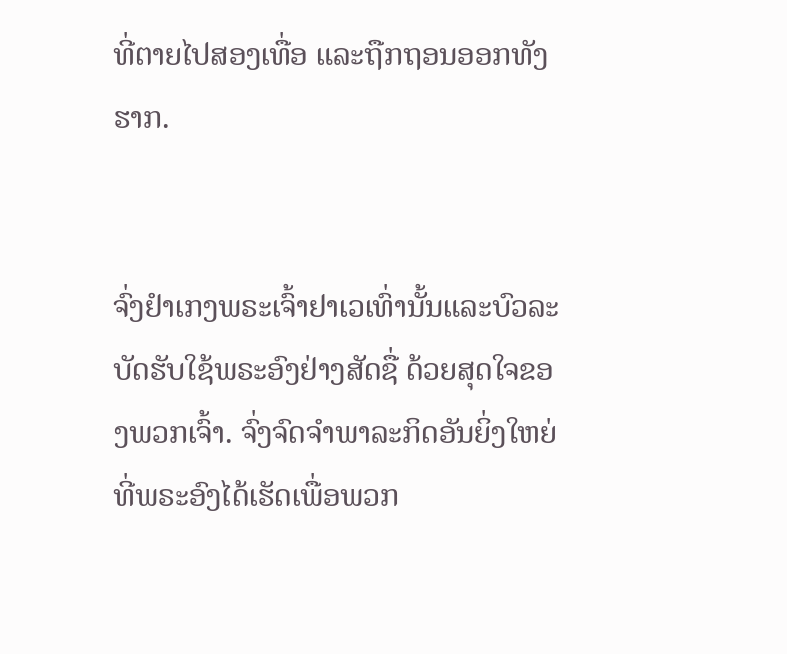ທີ່ຕາຍໄປສອງເທື່ອ ແລະຖືກຖອນອອກທັງຮາກ.


ຈົ່ງຢຳເກງພຣະເຈົ້າຢາເວເທົ່ານັ້ນແລະບົວລະບັດຮັບໃຊ້ພຣະອົງຢ່າງສັດຊື່ ດ້ວຍສຸດໃຈຂອງພວກເຈົ້າ. ຈົ່ງຈົດຈຳພາລະກິດອັນຍິ່ງໃຫຍ່ ທີ່ພຣະອົງໄດ້ເຮັດເພື່ອພວກ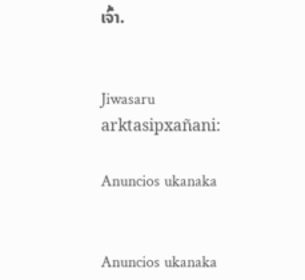ເຈົ້າ.


Jiwasaru arktasipxañani:

Anuncios ukanaka


Anuncios ukanaka